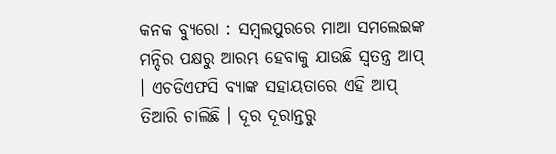କନକ ବ୍ୟୁରୋ : ସମ୍ବଲପୁରରେ ମାଆ ସମଲେଇଙ୍କ  ମନ୍ଦିର ପକ୍ଷରୁ ଆରମ୍ଭ ହେବାକୁ ଯାଉଛି ସ୍ବତନ୍ତ୍ର ଆପ୍ । ଏଚଡିଏଫସି ବ୍ୟାଙ୍କ ସହାୟତାରେ ଏହି ଆପ୍ ତିଆରି ଚାଲିଛି । ଦୂର ଦୂରାନ୍ତରୁ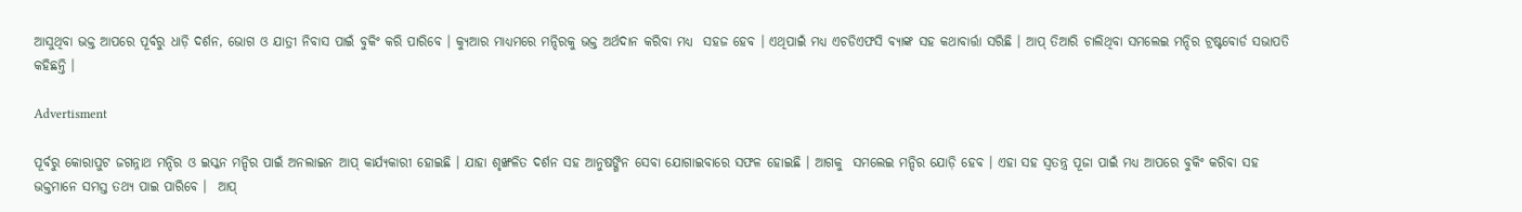ଆସୁଥିବା ଭକ୍ତ ଆପରେ ପୂର୍ବରୁ ଧାଡ଼ି ଦର୍ଶନ, ଭୋଗ ଓ ଯାତ୍ରୀ ନିବାସ ପାଇଁ ବୁକିଂ କରି ପାରିବେ । କ୍ୟୁଆର ମାଧ୍ୟମରେ ମନ୍ଦିରକୁ ଭକ୍ତ ଅର୍ଥଦାନ କରିବା ମଧ୍ୟ  ସହଜ ହେବ । ଏଥିପାଇଁ ମଧ୍ୟ ଏଚଡିଏଫସି ବ୍ୟାଙ୍କ ସହ କଥାବାର୍ତ୍ତା ସରିଛି । ଆପ୍ ତିଆରି ଚାଲିଥିବା ସମଲେଇ ମନ୍ଦିର ଟ୍ରଷ୍ଟବୋର୍ଡ ସଭାପତି କହିଛନ୍ତି ।

Advertisment

ପୂର୍ବରୁ କୋରାପୁଟ ଜଗନ୍ନାଥ ମନ୍ଦିର ଓ ଇସ୍କନ ମନ୍ଦିର ପାଇଁ ଅନଲାଇନ ଆପ୍ କାର୍ଯ୍ୟକାରୀ ହୋଇଛି । ଯାହା ଶୃଙ୍ଖଳିତ ଦର୍ଶନ ସହ ଆନୁଷଙ୍ଗିନ ସେବା ଯୋଗାଇବାରେ ସଫଳ ହୋଇଛି । ଆଗକୁ  ସମଲେଇ ମନ୍ଦିର ଯୋଡ଼ି ହେବ । ଏହା ସହ ସ୍ବତନ୍ତ୍ର ପୂଜା ପାଇଁ ମଧ୍ୟ ଆପରେ ବୁକିଂ କରିବା ସହ ଭକ୍ତମାନେ ସମସ୍ତ ତଥ୍ୟ ପାଇ ପାରିବେ ।  ଆପ୍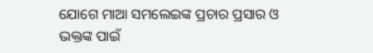ଯୋଗେ ମାଆ ସମଲେଇଙ୍କ ପ୍ରଚାର ପ୍ରସାର ଓ ଭକ୍ତଙ୍କ ପାଇଁ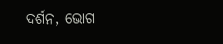ଦର୍ଶନ, ଭୋଗ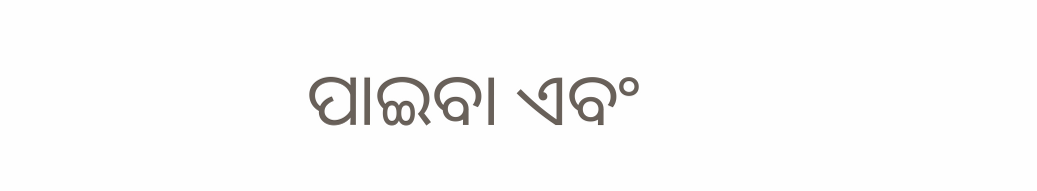ପାଇବା ଏବଂ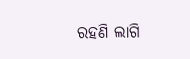ରହଣି ଲାଗି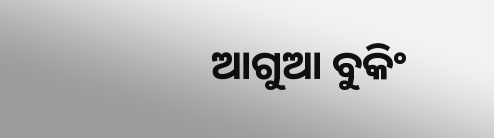ଆଗୁଆ ବୁକିଂ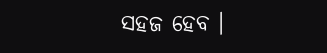ସହଜ ହେବ ।